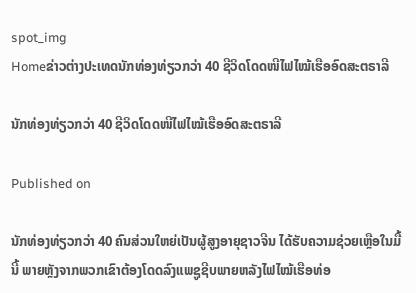spot_img
Homeຂ່າວຕ່າງປະເທດນັກທ່ອງທ່ຽວກວ່າ 40 ຊີວິດໂດດໜີໄຟໄໝ້ເຮືອອົດສະຕຣາລີ

ນັກທ່ອງທ່ຽວກວ່າ 40 ຊີວິດໂດດໜີໄຟໄໝ້ເຮືອອົດສະຕຣາລີ

Published on

ນັກທ່ອງທ່ຽວກວ່າ 40 ຄົນສ່ວນໃຫຍ່ເປັນຜູ້ສູງອາຍຸຊາວຈີນ ໄດ້ຮັບຄວາມຊ່ວຍເຫຼືອໃນມື້ນີ້ ພາຍຫຼັງຈາກພວກເຂົາຕ້ອງໂດດລົງແພຊູຊີບພາຍຫລັງໄຟໄໝ້ເຮືອທ່ອ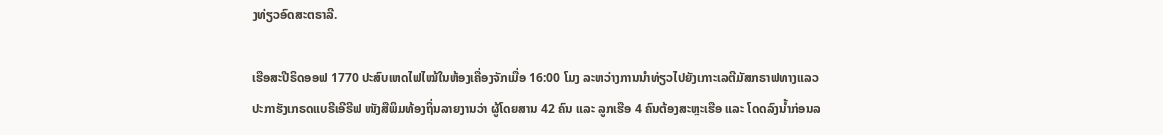ງທ່ຽວອົດສະຕຣາລີ.

ເຮືອສະປີຣິດອອຟ 1770 ປະສົບເຫດໄຟໄໝ້ໃນຫ້ອງເຄື່ອງຈັກເມື່ອ 16:00 ໂມງ ລະຫວ່າງການນຳທ່ຽວໄປຍັງເກາະເລຕີມັສກຣາຟທາງແລວປະກາຮັງເກຣດແບຣີເອີຣີຟ ໜັງສືພິມທ້ອງຖິ່ນລາຍງານວ່າ ຜູ້ໂດຍສານ 42 ຄົນ ແລະ ລູກເຮືອ 4 ຄົນຕ້ອງສະຫຼະເຮືອ ແລະ ໂດດລົງນໍ້າກ່ອນລ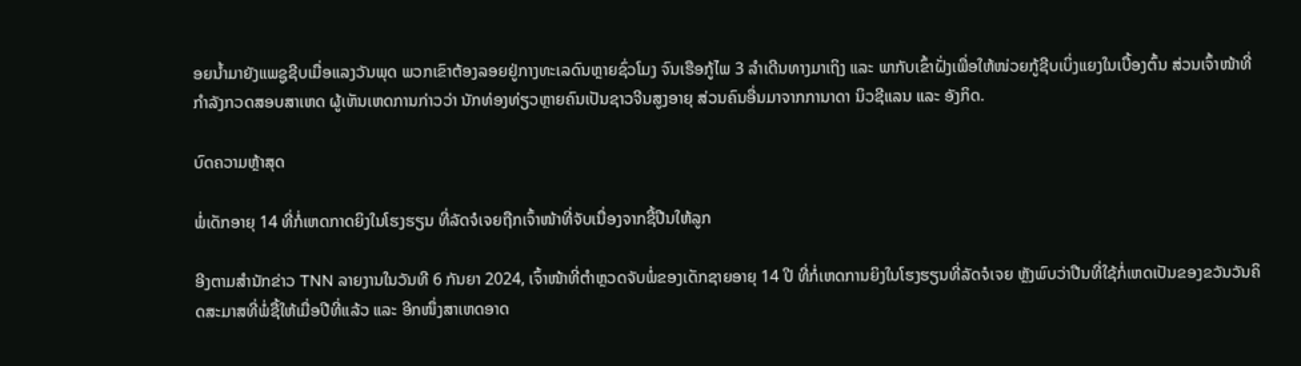ອຍນໍ້າມາຍັງແພຊູຊີບເມື່ອແລງວັນພຸດ ພວກເຂົາຕ້ອງລອຍຢູ່ກາງທະເລດົນຫຼາຍຊົ່ວໂມງ ຈົນເຮືອກູ້ໄພ 3 ລຳເດີນທາງມາເຖິງ ແລະ ພາກັບເຂົ້າຝັ່ງເພື່ອໃຫ້ໜ່ວຍກູ້ຊີບເບິ່ງແຍງໃນເບື້ອງຕົ້ນ ສ່ວນເຈົ້າໜ້າທີ່ກຳລັງກວດສອບສາເຫດ ຜູ້ເຫັນເຫດການກ່າວວ່າ ນັກທ່ອງທ່ຽວຫຼາຍຄົນເປັນຊາວຈີນສູງອາຍຸ ສ່ວນຄົນອື່ນມາຈາກການາດາ ນິວຊີແລນ ແລະ ອັງກິດ.

ບົດຄວາມຫຼ້າສຸດ

ພໍ່ເດັກອາຍຸ 14 ທີ່ກໍ່ເຫດກາດຍິງໃນໂຮງຮຽນ ທີ່ລັດຈໍເຈຍຖືກເຈົ້າໜ້າທີ່ຈັບເນື່ອງຈາກຊື້ປືນໃຫ້ລູກ

ອີງຕາມສຳນັກຂ່າວ TNN ລາຍງານໃນວັນທີ 6 ກັນຍາ 2024, ເຈົ້າໜ້າທີ່ຕຳຫຼວດຈັບພໍ່ຂອງເດັກຊາຍອາຍຸ 14 ປີ ທີ່ກໍ່ເຫດການຍິງໃນໂຮງຮຽນທີ່ລັດຈໍເຈຍ ຫຼັງພົບວ່າປືນທີ່ໃຊ້ກໍ່ເຫດເປັນຂອງຂວັນວັນຄິດສະມາສທີ່ພໍ່ຊື້ໃຫ້ເມື່ອປີທີ່ແລ້ວ ແລະ ອີກໜຶ່ງສາເຫດອາດ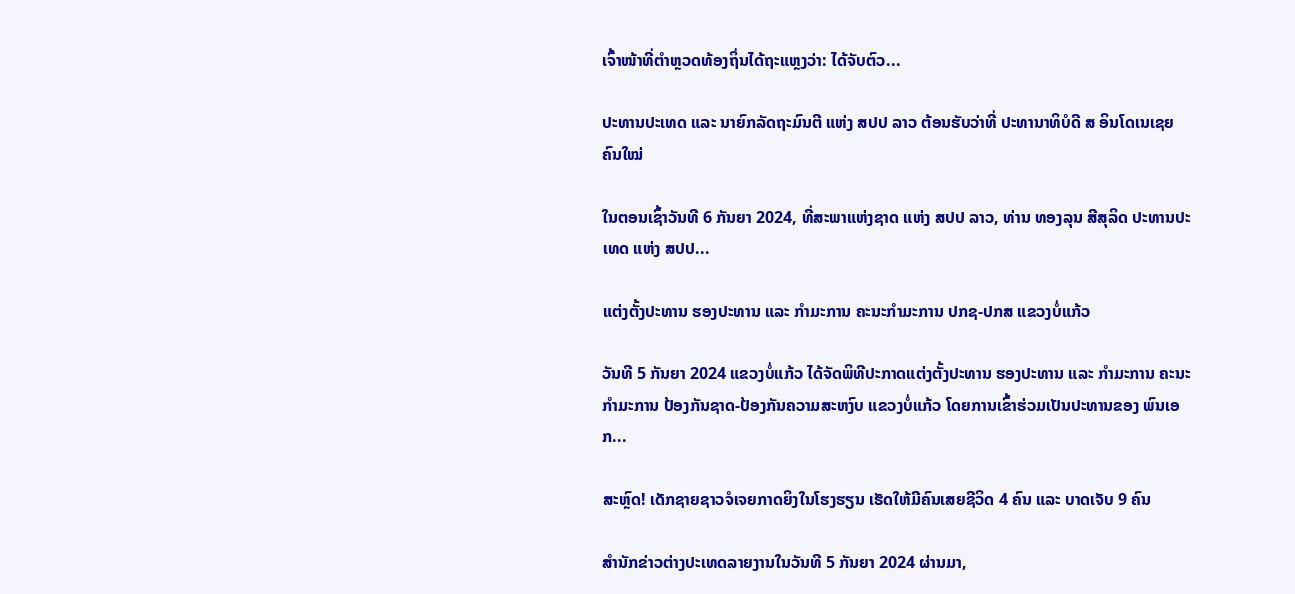ເຈົ້າໜ້າທີ່ຕຳຫຼວດທ້ອງຖິ່ນໄດ້ຖະແຫຼງວ່າ: ໄດ້ຈັບຕົວ...

ປະທານປະເທດ ແລະ ນາຍົກລັດຖະມົນຕີ ແຫ່ງ ສປປ ລາວ ຕ້ອນຮັບວ່າທີ່ ປະທານາທິບໍດີ ສ ອິນໂດເນເຊຍ ຄົນໃໝ່

ໃນຕອນເຊົ້າວັນທີ 6 ກັນຍາ 2024, ທີ່ສະພາແຫ່ງຊາດ ແຫ່ງ ສປປ ລາວ, ທ່ານ ທອງລຸນ ສີສຸລິດ ປະທານປະເທດ ແຫ່ງ ສປປ...

ແຕ່ງຕັ້ງປະທານ ຮອງປະທານ ແລະ ກຳມະການ ຄະນະກຳມະການ ປກຊ-ປກສ ແຂວງບໍ່ແກ້ວ

ວັນທີ 5 ກັນຍາ 2024 ແຂວງບໍ່ແກ້ວ ໄດ້ຈັດພິທີປະກາດແຕ່ງຕັ້ງປະທານ ຮອງປະທານ ແລະ ກຳມະການ ຄະນະກຳມະການ ປ້ອງກັນຊາດ-ປ້ອງກັນຄວາມສະຫງົບ ແຂວງບໍ່ແກ້ວ ໂດຍການເຂົ້າຮ່ວມເປັນປະທານຂອງ ພົນເອກ...

ສະຫຼົດ! ເດັກຊາຍຊາວຈໍເຈຍກາດຍິງໃນໂຮງຮຽນ ເຮັດໃຫ້ມີຄົນເສຍຊີວິດ 4 ຄົນ ແລະ ບາດເຈັບ 9 ຄົນ

ສຳນັກຂ່າວຕ່າງປະເທດລາຍງານໃນວັນທີ 5 ກັນຍາ 2024 ຜ່ານມາ,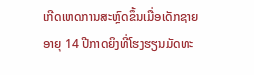ເກີດເຫດການສະຫຼົດຂຶ້ນເມື່ອເດັກຊາຍອາຍຸ 14 ປີກາດຍິງທີ່ໂຮງຮຽນມັດທະ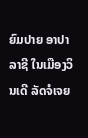ຍົມປາຍ ອາປາລາຊີ ໃນເມືອງວິນເດີ ລັດຈໍເຈຍ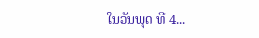ໃນວັນພຸດ ທີ 4...